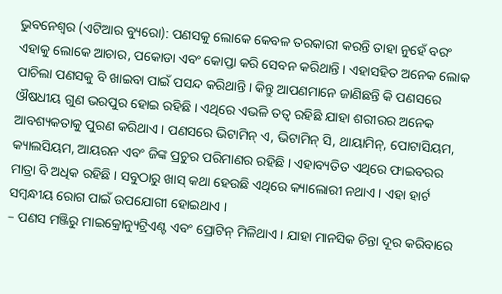ଭୁବନେଶ୍ୱର (ଏଟିଆର ବ୍ୟୁରୋ): ପଣସକୁ ଲୋକେ କେବଳ ତରକାରୀ କରନ୍ତି ତାହା ନୁହେଁ ବରଂ ଏହାକୁ ଲୋକେ ଆଚାର, ପକୋଡା ଏବଂ କୋପ୍ତା କରି ସେବନ କରିଥାନ୍ତି । ଏହାସହିତ ଅନେକ ଲୋକ ପାଚିଲା ପଣସକୁ ବି ଖାଇବା ପାଇଁ ପସନ୍ଦ କରିଥାନ୍ତି । କିନ୍ତୁ ଆପଣମାନେ ଜାଣିଛନ୍ତି କି ପଣସରେ ଔଷଧୀୟ ଗୁଣ ଭରପୁର ହୋଇ ରହିଛି । ଏଥିରେ ଏଭଳି ତତ୍ୱ ରହିଛି ଯାହା ଶରୀରର ଅନେକ ଆବଶ୍ୟକତାକୁ ପୁରଣ କରିଥାଏ । ପଣସରେ ଭିଟାମିନ୍ ଏ, ଭିଟାମିନ୍ ସି, ଥାୟାମିନ୍, ପୋଟାସିୟମ, କ୍ୟାଲସିୟମ, ଆୟରନ ଏବଂ ଜିଙ୍କ ପ୍ରଚୁର ପରିମାଣର ରହିଛି । ଏହାବ୍ୟତିତ ଏଥିରେ ଫାଇବରର ମାତ୍ରା ବି ଅଧିକ ରହିଛି । ସବୁଠାରୁ ଖାସ୍ କଥା ହେଉଛି ଏଥିରେ କ୍ୟାଲୋରୀ ନଥାଏ । ଏହା ହାର୍ଟ ସମ୍ବନ୍ଧୀୟ ରୋଗ ପାଇଁ ଉପଯୋଗୀ ହୋଇଥାଏ ।
– ପଣସ ମଞ୍ଜିରୁ ମାଇକ୍ରୋନ୍ୟୁଟ୍ରିଏଣ୍ଟ ଏବଂ ପ୍ରୋଟିନ୍ ମିଳିଥାଏ । ଯାହା ମାନସିକ ଚିନ୍ତା ଦୂର କରିବାରେ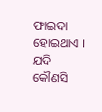ଫାଇଦା ହୋଇଥାଏ । ଯଦି କୌଣସି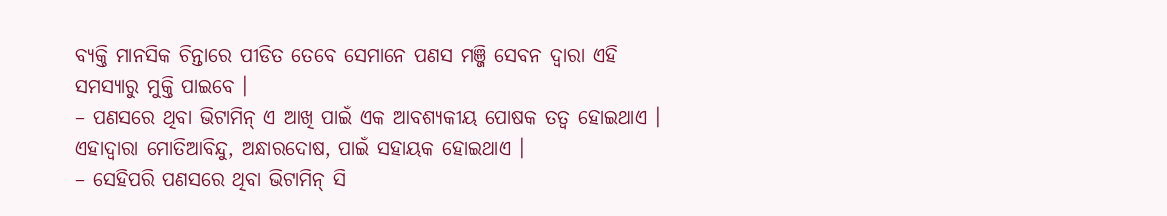ବ୍ୟକ୍ତି ମାନସିକ ଚିନ୍ତାରେ ପୀଡିତ ତେବେ ସେମାନେ ପଣସ ମଞ୍ଜି ସେବନ ଦ୍ୱାରା ଏହି ସମସ୍ୟାରୁ ମୁକ୍ତି ପାଇବେ ।
– ପଣସରେ ଥିବା ଭିଟାମିନ୍ ଏ ଆଖି ପାଇଁ ଏକ ଆବଶ୍ୟକୀୟ ପୋଷକ ତତ୍ୱ ହୋଇଥାଏ । ଏହାଦ୍ୱାରା ମୋତିଆବିନ୍ଦୁ, ଅନ୍ଧାରଦୋଷ, ପାଇଁ ସହାୟକ ହୋଇଥାଏ ।
– ସେହିପରି ପଣସରେ ଥିବା ଭିଟାମିନ୍ ସି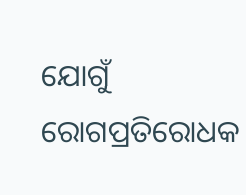ଯୋଗୁଁ ରୋଗପ୍ରତିରୋଧକ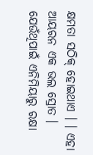କ୍ଷମତା ସଠିକ୍ ହୋଇଥାଏ । । ଏହା ଆୟରନ ଏକ ଭଲ ସ୍ରୋତ । ଯେଉଁଥିପାଇଁ ଏନିମିୟାରୁ ରକ୍ଷା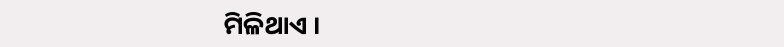ମିଳିଥାଏ ।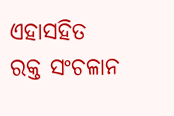ଏହାସହିତ ରକ୍ତ ସଂଚଳାନ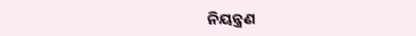ନିୟନ୍ତ୍ରଣ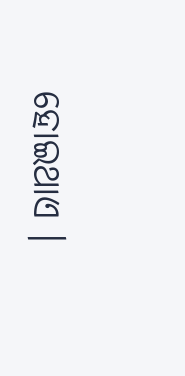ହୋଇଥାଏ ।